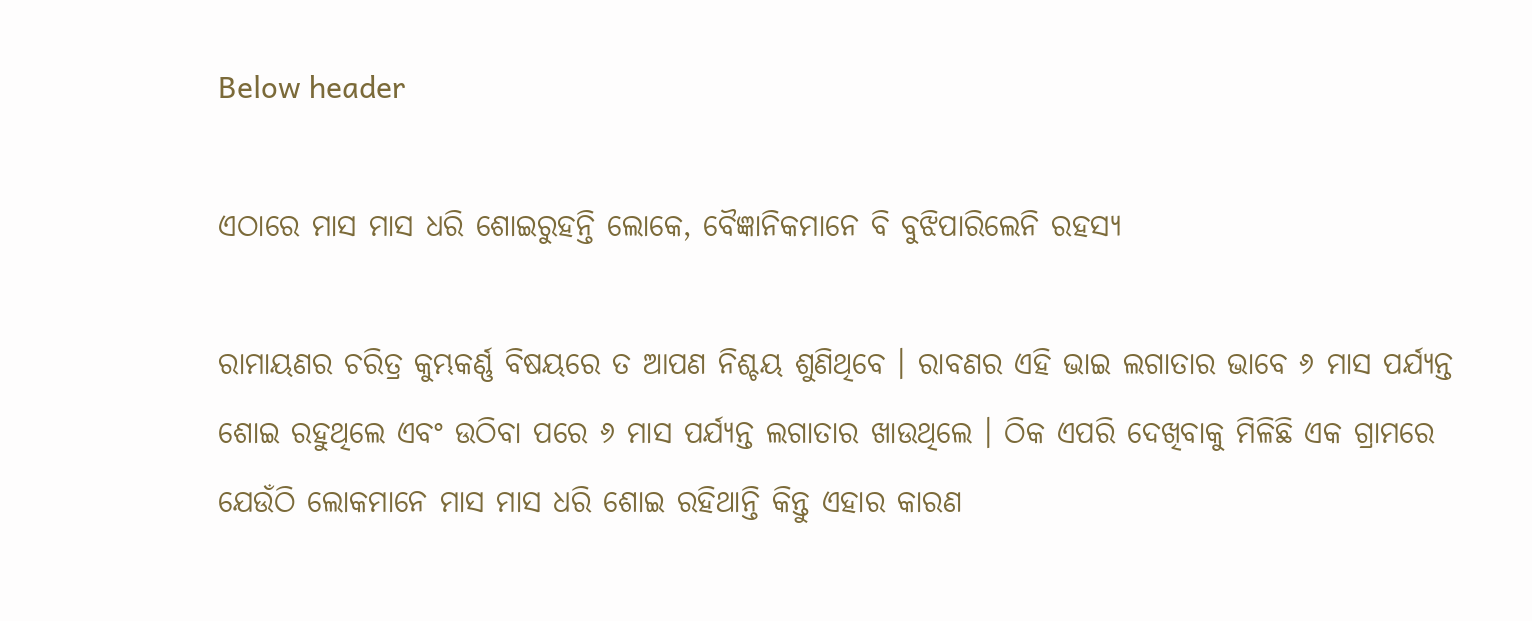Below header

ଏଠାରେ ମାସ ମାସ ଧରି ଶୋଇରୁହନ୍ତି ଲୋକେ, ବୈଜ୍ଞାନିକମାନେ ବି ବୁଝିପାରିଲେନି ରହସ୍ୟ

ରାମାୟଣର ଚରିତ୍ର କୁମ୍ଭକର୍ଣ୍ଣ ବିଷୟରେ ତ ଆପଣ ନିଶ୍ଚୟ ଶୁଣିଥିବେ । ରାବଣର ଏହି ଭାଇ ଲଗାତାର ଭାବେ ୬ ମାସ ପର୍ଯ୍ୟନ୍ତ ଶୋଇ ରହୁଥିଲେ ଏବଂ ଉଠିବା ପରେ ୬ ମାସ ପର୍ଯ୍ୟନ୍ତ ଲଗାତାର ଖାଉଥିଲେ । ଠିକ ଏପରି ଦେଖିବାକୁ ମିଳିଛି ଏକ ଗ୍ରାମରେ ଯେଉଁଠି ଲୋକମାନେ ମାସ ମାସ ଧରି ଶୋଇ ରହିଥାନ୍ତି କିନ୍ତୁ ଏହାର କାରଣ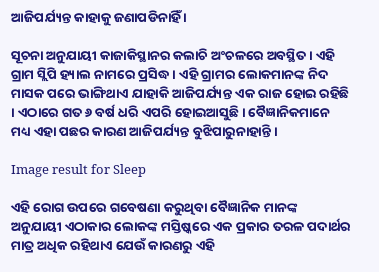ଆଜିପର୍ଯ୍ୟନ୍ତ କାହାକୁ ଜଣାପଡିନାହିଁ ।

ସୂଚନା ଅନୁଯାୟୀ କାଜାକିସ୍ଥାନର କଲାଚି ଅଂଚଳରେ ଅବସ୍ଥିତ । ଏହି ଗ୍ରାମ ସ୍ଲିପି ହ୍ୟାଲ ନାମରେ ପ୍ରସିଦ୍ଧ । ଏହି ଗ୍ରାମର ଲୋକମାନଙ୍କ ନିଦ ମାସକ ପରେ ଭାଙ୍ଗିଥାଏ ଯାହାକି ଆଜିପର୍ଯ୍ୟନ୍ତ ଏକ ରାଜ ହୋଇ ରହିଛି । ଏଠାରେ ଗତ ୬ ବର୍ଷ ଧରି ଏପରି ହୋଇଆସୁଛି । ବୈଜ୍ଞାନିକମାନେ ମଧ୍ୟ ଏହା ପଛର କାରଣ ଆଜିପର୍ଯ୍ୟନ୍ତ ବୁଝିପାରୁନାହାନ୍ତି ।

Image result for Sleep

ଏହି ରୋଗ ଉପରେ ଗବେଷଣା କରୁଥିବା ବୈଜ୍ଞାନିକ ମାନଙ୍କ ଅନୁଯାୟୀ ଏଠାକାର ଲୋକଙ୍କ ମସ୍ତିଷ୍କରେ ଏକ ପ୍ରକାର ତରଳ ପଦାର୍ଥର ମାତ୍ର ଅଧିକ ରହିଥାଏ ଯେଉଁ କାରଣରୁ ଏହି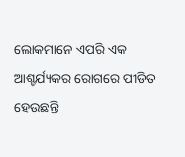ଲୋକମାନେ ଏପରି ଏକ ଆଶ୍ଚର୍ଯ୍ୟକର ରୋଗରେ ପୀଡିତ ହେଉଛନ୍ତି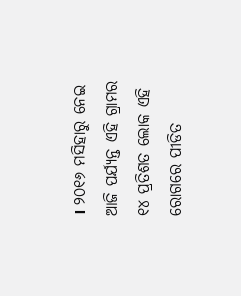। ୨୦୧୬ ମସିହାରୁ ନେଇ ଆଜି ପର୍ଯ୍ୟନ୍ତ ଏହି ଗ୍ରାମର ୧୪ ପ୍ରତିଶତ ଲୋକ ଏହି ରୋଗରେ ପୀଡିତ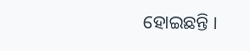ହୋଇଛନ୍ତି ।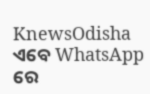KnewsOdisha ଏବେ WhatsApp ରେ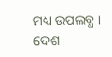ମଧ୍ୟ ଉପଲବ୍ଧ । ଦେଶ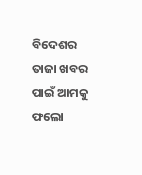ବିଦେଶର ତାଜା ଖବର ପାଇଁ ଆମକୁ ଫଲୋ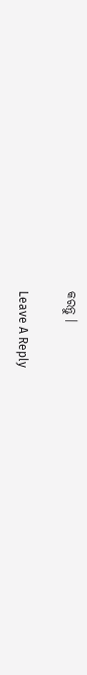କରନ୍ତୁ ।

Leave A Reply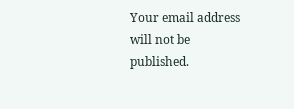Your email address will not be published.